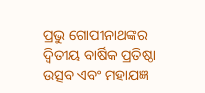ପ୍ରଭୁ ଗୋପୀନାଥଙ୍କର ଦ୍ଵିତୀୟ ବାର୍ଷିକ ପ୍ରତିଷ୍ଠା ଉତ୍ସବ ଏବଂ ମହାଯଜ୍ଞ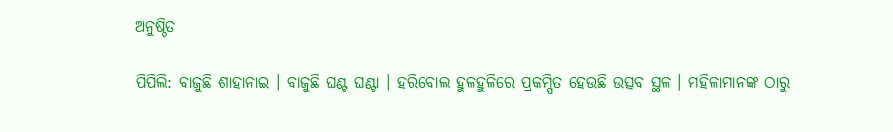ଅନୁଷ୍ଠିତ

ପିପିଲି: ବାଜୁଛି ଶାହାନାଇ । ବାଜୁଛି ଘଣ୍ଟ ଘଣ୍ଟା । ହରିବୋଲ ହୁଳହୁଳିରେ ପ୍ରକମ୍ପିତ ହେଉଛି ଉତ୍ସବ ସ୍ଥଳ । ମହିଳାମାନଙ୍କ ଠାରୁ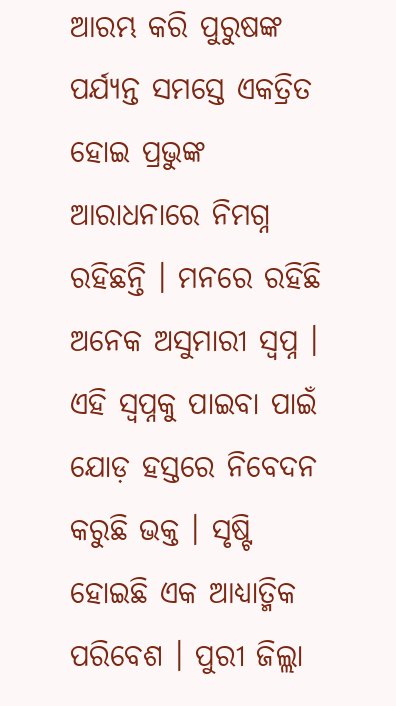ଆରମ୍ଭ କରି ପୁରୁଷଙ୍କ ପର୍ଯ୍ୟନ୍ତ ସମସ୍ତେ ଏକତ୍ରିତ ହୋଇ ପ୍ରଭୁଙ୍କ ଆରାଧନାରେ ନିମଗ୍ନ ରହିଛନ୍ତି । ମନରେ ରହିଛି ଅନେକ ଅସୁମାରୀ ସ୍ଵପ୍ନ । ଏହି ସ୍ଵପ୍ନକୁ ପାଇବା ପାଇଁ ଯୋଡ଼ ହସ୍ତରେ ନିବେଦନ କରୁଛି ଭକ୍ତ । ସୃଷ୍ଟି ହୋଇଛି ଏକ ଆଧ୍ୟାତ୍ମିକ ପରିବେଶ । ପୁରୀ ଜିଲ୍ଲା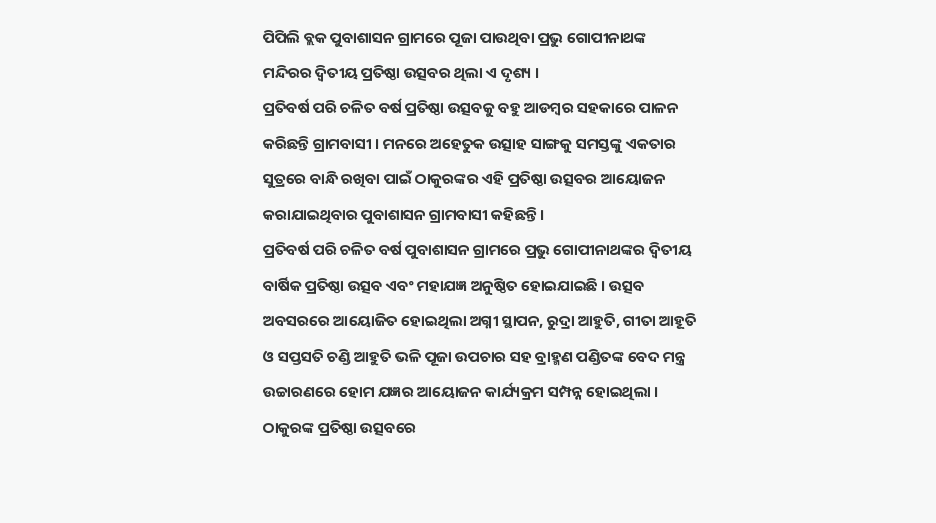ପିପିଲି ବ୍ଲକ ପୁବାଶାସନ ଗ୍ରାମରେ ପୂଜା ପାଉଥିବା ପ୍ରଭୁ ଗୋପୀନାଥଙ୍କ ମନ୍ଦିରର ଦ୍ଵିତୀୟ ପ୍ରତିଷ୍ଠା ଉତ୍ସବର ଥିଲା ଏ ଦୃଶ୍ୟ ।
ପ୍ରତିବର୍ଷ ପରି ଚଳିତ ବର୍ଷ ପ୍ରତିଷ୍ଠା ଉତ୍ସବକୁ ବହୁ ଆଡମ୍ବର ସହକାରେ ପାଳନ କରିଛନ୍ତି ଗ୍ରାମବାସୀ । ମନରେ ଅହେତୁକ ଉତ୍ସାହ ସାଙ୍ଗକୁ ସମସ୍ତଙ୍କୁ ଏକତାର ସୁତ୍ରରେ ବାନ୍ଧି ରଖିବା ପାଇଁ ଠାକୁରଙ୍କର ଏହି ପ୍ରତିଷ୍ଠା ଉତ୍ସବର ଆୟୋଜନ କରାଯାଇଥିବାର ପୁବାଶାସନ ଗ୍ରାମବାସୀ କହିଛନ୍ତି ।
ପ୍ରତିବର୍ଷ ପରି ଚଳିତ ବର୍ଷ ପୁବାଶାସନ ଗ୍ରାମରେ ପ୍ରଭୁ ଗୋପୀନାଥଙ୍କର ଦ୍ଵିତୀୟ ବାର୍ଷିକ ପ୍ରତିଷ୍ଠା ଉତ୍ସବ ଏବଂ ମହାଯଜ୍ଞ ଅନୁଷ୍ଠିତ ହୋଇଯାଇଛି । ଉତ୍ସବ ଅବସରରେ ଆୟୋଜିତ ହୋଇଥିଲା ଅଗ୍ନୀ ସ୍ଥାପନ, ରୁଦ୍ରା ଆହୁତି, ଗୀତା ଆହୂତି ଓ ସପ୍ତସତି ଚଣ୍ଡି ଆହୁତି ଭଳି ପୂଜା ଉପଚାର ସହ ବ୍ରାହ୍ମଣ ପଣ୍ଡିତଙ୍କ ବେଦ ମନ୍ତ୍ର ଉଚ୍ଚାରଣରେ ହୋମ ଯଜ୍ଞର ଆୟୋଜନ କାର୍ଯ୍ୟକ୍ରମ ସମ୍ପନ୍ନ ହୋଇଥିଲା । ଠାକୁରଙ୍କ ପ୍ରତିଷ୍ଠା ଉତ୍ସବରେ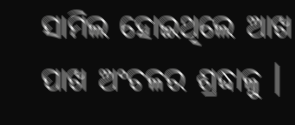ସାମିଲ ହୋଇଥିଲେ ଆଖ ପାଖ ଅଂଚଳର ଶ୍ରଦ୍ଧାଳୁ ।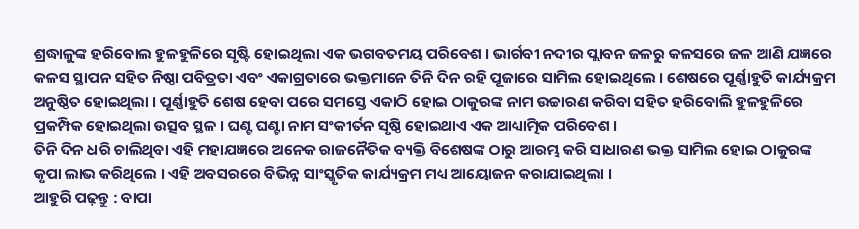ଶ୍ରଦ୍ଧାଳୁଙ୍କ ହରିବୋଲ ହୁଳହୁଳିରେ ସୃଷ୍ଟି ହୋଇଥିଲା ଏକ ଭଗବତମୟ ପରିବେଶ । ଭାର୍ଗବୀ ନଦୀର ପ୍ଲାବନ ଜଳରୁ କଳସରେ ଜଳ ଆଣି ଯଜ୍ଞରେ କଳସ ସ୍ଥାପନ ସହିତ ନିଷ୍ଠା ପବିତ୍ରତା ଏବଂ ଏକାଗ୍ରତାରେ ଭକ୍ତମାନେ ତିନି ଦିନ ରହି ପୂଜାରେ ସାମିଲ ହୋଇଥିଲେ । ଶେଷରେ ପୂର୍ଣ୍ଣାହୁତି କାର୍ଯ୍ୟକ୍ରମ ଅନୁଷ୍ଠିତ ହୋଇଥିଲା । ପୂର୍ଣ୍ଣାହୁତି ଶେଷ ହେବା ପରେ ସମସ୍ତେ ଏକାଠି ହୋଇ ଠାକୁରଙ୍କ ନାମ ଉଚ୍ଚାରଣ କରିବା ସହିତ ହରିବୋଲି ହୁଳହୁଳିରେ ପ୍ରକମ୍ପିକ ହୋଇଥିଲା ଉତ୍ସବ ସ୍ଥଳ । ଘଣ୍ଟ ଘଣ୍ଟା ନାମ ସଂକୀର୍ତନ ସୃଷ୍ଠି ହୋଇଥାଏ ଏକ ଆଧ୍ୟାତ୍ମିକ ପରିବେଶ ।
ତିନି ଦିନ ଧରି ଚାଲିଥିବା ଏହି ମହାଯଜ୍ଞରେ ଅନେକ ରାଜନୈତିକ ବ୍ୟକ୍ତି ବିଶେଷଙ୍କ ଠାରୁ ଆରମ୍ଭ କରି ସାଧାରଣ ଭକ୍ତ ସାମିଲ ହୋଇ ଠାକୁରଙ୍କ କୃପା ଲାଭ କରିଥିଲେ । ଏହି ଅବସରରେ ବିଭିନ୍ନ ସାଂସ୍କୃତିକ କାର୍ଯ୍ୟକ୍ରମ ମଧ୍ୟ ଆୟୋଜନ କରାଯାଇଥିଲା ।
ଆହୁରି ପଢ଼ନ୍ତୁ : ବାପା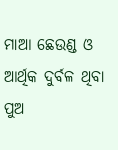ମାଆ ଛେଉଣ୍ଡ ଓ ଆର୍ଥିକ ଦୁର୍ବଳ ଥିବା ପୁଅ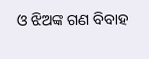ଓ ଝିଅଙ୍କ ଗଣ ବିବାହ